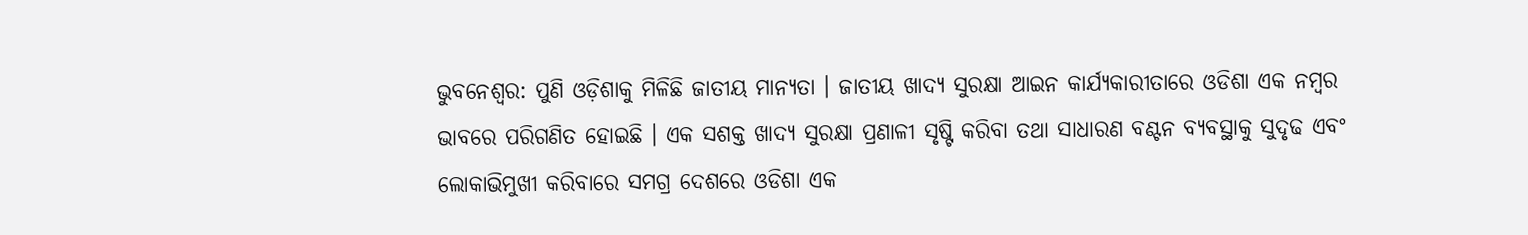ଭୁବନେଶ୍ବର: ପୁଣି ଓଡ଼ିଶାକୁ ମିଳିଛି ଜାତୀୟ ମାନ୍ୟତା । ଜାତୀୟ ଖାଦ୍ୟ ସୁରକ୍ଷା ଆଇନ କାର୍ଯ୍ୟକାରୀତାରେ ଓଡିଶା ଏକ ନମ୍ବର ଭାବରେ ପରିଗଣିତ ହୋଇଛି । ଏକ ସଶକ୍ତ ଖାଦ୍ୟ ସୁରକ୍ଷା ପ୍ରଣାଳୀ ସୃଷ୍ଟି କରିବା ତଥା ସାଧାରଣ ବଣ୍ଟନ ବ୍ୟବସ୍ଥାକୁ ସୁଦୃଢ ଏବଂ ଲୋକାଭିମୁଖୀ କରିବାରେ ସମଗ୍ର ଦେଶରେ ଓଡିଶା ଏକ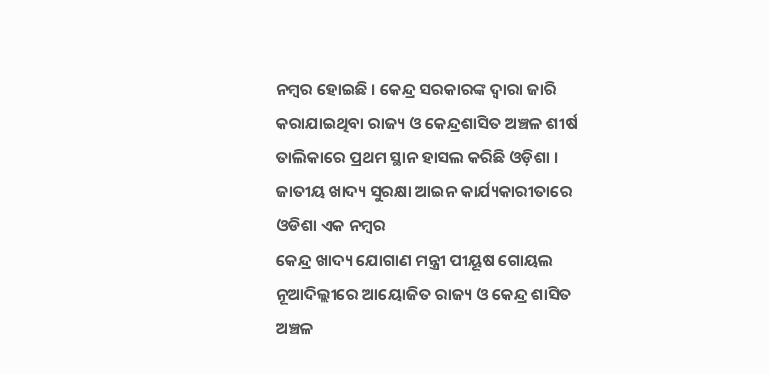ନମ୍ବର ହୋଇଛି । କେନ୍ଦ୍ର ସରକାରଙ୍କ ଦ୍ୱାରା ଜାରି କରାଯାଇଥିବା ରାଜ୍ୟ ଓ କେନ୍ଦ୍ରଶାସିତ ଅଞ୍ଚଳ ଶୀର୍ଷ ତାଲିକାରେ ପ୍ରଥମ ସ୍ଥାନ ହାସଲ କରିଛି ଓଡ଼ିଶା ।
ଜାତୀୟ ଖାଦ୍ୟ ସୁରକ୍ଷା ଆଇନ କାର୍ଯ୍ୟକାରୀତାରେ ଓଡିଶା ଏକ ନମ୍ବର
କେନ୍ଦ୍ର ଖାଦ୍ୟ ଯୋଗାଣ ମନ୍ତ୍ରୀ ପୀୟୂଷ ଗୋୟଲ ନୂଆଦିଲ୍ଲୀରେ ଆୟୋଜିତ ରାଜ୍ୟ ଓ କେନ୍ଦ୍ର ଶାସିତ ଅଞ୍ଚଳ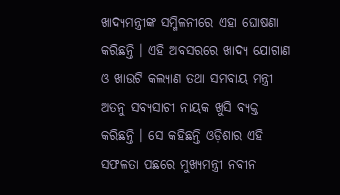ଖାଦ୍ୟମନ୍ତ୍ରୀଙ୍କ ସମ୍ମିଳନୀରେ ଏହା ଘୋଷଣା କରିଛନ୍ତି । ଏହି ଅବସରରେ ଖାଦ୍ୟ ଯୋଗାଣ ଓ ଖାଉଟି କଲ୍ୟାଣ ତଥା ସମବାୟ ମନ୍ତ୍ରୀ ଅତନୁ ସବ୍ୟସାଚୀ ନାୟକ ଖୁସି ବ୍ୟକ୍ତ କରିଛନ୍ତି । ସେ କହିଛନ୍ତି ଓଡ଼ିଶାର ଏହି ସଫଳତା ପଛରେ ମୁଖ୍ୟମନ୍ତ୍ରୀ ନବୀନ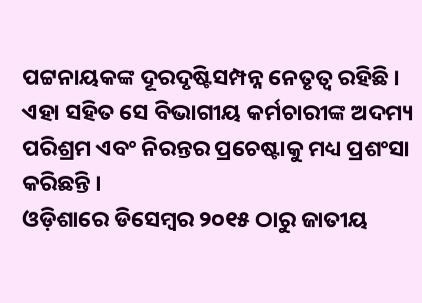ପଟ୍ଟନାୟକଙ୍କ ଦୂରଦୃଷ୍ଟିସମ୍ପନ୍ନ ନେତୃତ୍ୱ ରହିଛି । ଏହା ସହିତ ସେ ବିଭାଗୀୟ କର୍ମଚାରୀଙ୍କ ଅଦମ୍ୟ ପରିଶ୍ରମ ଏବଂ ନିରନ୍ତର ପ୍ରଚେଷ୍ଟାକୁ ମଧ୍ୟ ପ୍ରଶଂସା କରିଛନ୍ତି ।
ଓଡ଼ିଶାରେ ଡିସେମ୍ବର ୨୦୧୫ ଠାରୁ ଜାତୀୟ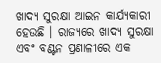ଖାଦ୍ୟ ସୁରକ୍ଷା ଆଇନ କାର୍ଯ୍ୟକାରୀ ହେଉଛି । ରାଜ୍ୟରେ ଖାଦ୍ୟ ସୁରକ୍ଷା ଏବଂ ବଣ୍ଟନ ପ୍ରଣାଳୀରେ ଏକ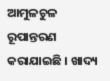ଆମୁଳଚୁଳ ରୂପାନ୍ତରଣ କରାଯାଇଛି । ଖାଦ୍ୟ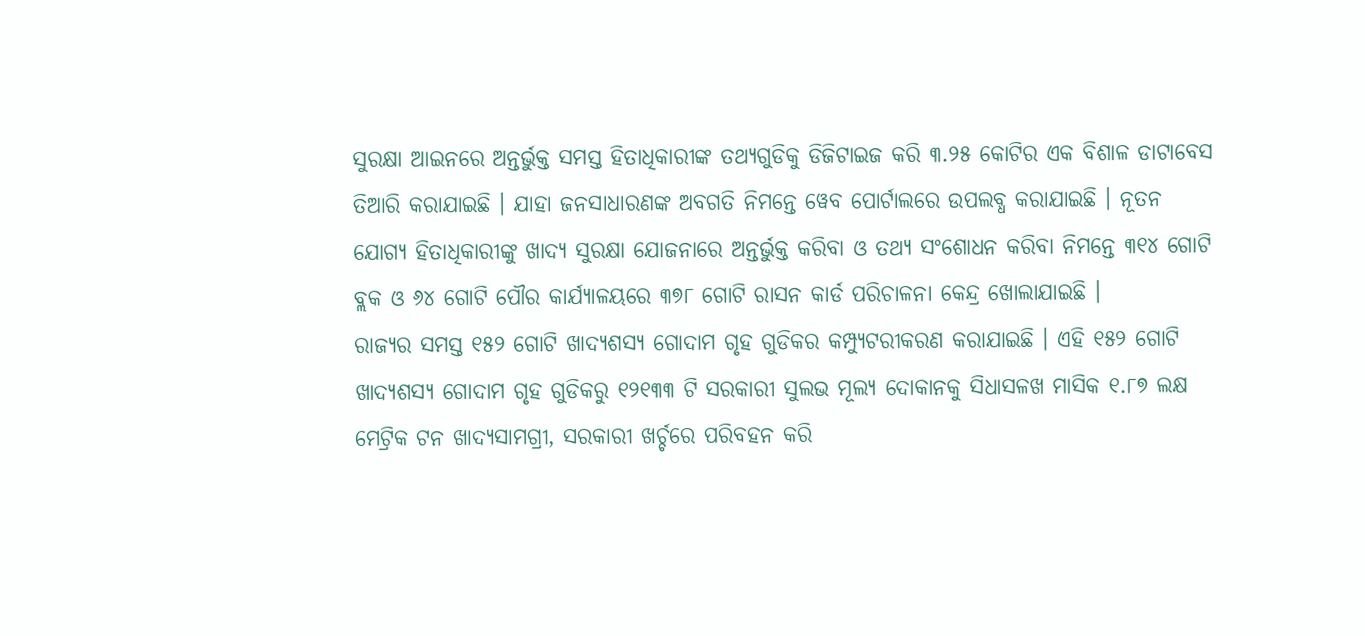ସୁରକ୍ଷା ଆଇନରେ ଅନ୍ତର୍ଭୁକ୍ତ ସମସ୍ତ ହିତାଧିକାରୀଙ୍କ ତଥ୍ୟଗୁଡିକୁ ଡିଜିଟାଇଜ କରି ୩.୨୫ କୋଟିର ଏକ ବିଶାଳ ଡାଟାବେସ ତିଆରି କରାଯାଇଛି । ଯାହା ଜନସାଧାରଣଙ୍କ ଅବଗତି ନିମନ୍ତେ ୱେବ ପୋର୍ଟାଲରେ ଉପଲବ୍ଧ କରାଯାଇଛି । ନୂତନ ଯୋଗ୍ୟ ହିତାଧିକାରୀଙ୍କୁ ଖାଦ୍ୟ ସୁରକ୍ଷା ଯୋଜନାରେ ଅନ୍ତର୍ଭୁକ୍ତ କରିବା ଓ ତଥ୍ୟ ସଂଶୋଧନ କରିବା ନିମନ୍ତେ ୩୧୪ ଗୋଟି ବ୍ଲକ ଓ ୬୪ ଗୋଟି ପୌର କାର୍ଯ୍ୟାଳୟରେ ୩୭୮ ଗୋଟି ରାସନ କାର୍ଡ ପରିଚାଳନା କେନ୍ଦ୍ର ଖୋଲାଯାଇଛି ।
ରାଜ୍ୟର ସମସ୍ତ ୧୫୨ ଗୋଟି ଖାଦ୍ୟଶସ୍ୟ ଗୋଦାମ ଗୃହ ଗୁଡିକର କମ୍ପ୍ୟୁଟରୀକରଣ କରାଯାଇଛି । ଏହି ୧୫୨ ଗୋଟି ଖାଦ୍ୟଶସ୍ୟ ଗୋଦାମ ଗୃହ ଗୁଡିକରୁ ୧୨୧୩୩ ଟି ସରକାରୀ ସୁଲଭ ମୂଲ୍ୟ ଦୋକାନକୁ ସିଧାସଳଖ ମାସିକ ୧.୮୭ ଲକ୍ଷ ମେଟ୍ରିକ ଟନ ଖାଦ୍ୟସାମଗ୍ରୀ, ସରକାରୀ ଖର୍ଚ୍ଚରେ ପରିବହନ କରି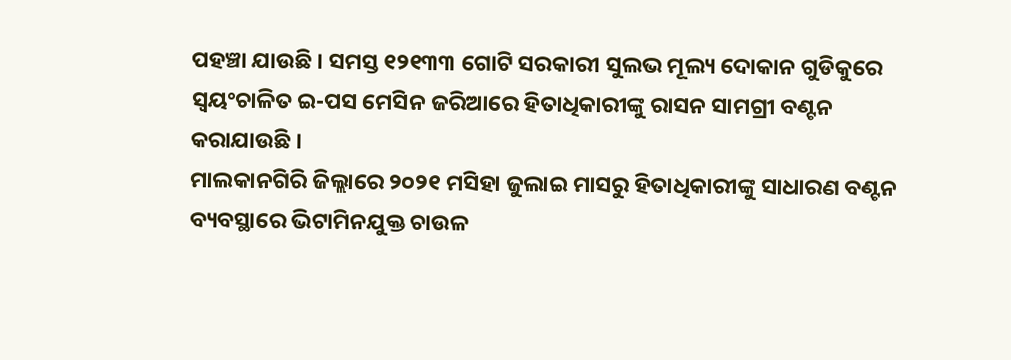ପହଞ୍ଚା ଯାଉଛି । ସମସ୍ତ ୧୨୧୩୩ ଗୋଟି ସରକାରୀ ସୁଲଭ ମୂଲ୍ୟ ଦୋକାନ ଗୁଡିକୁରେ ସ୍ୱୟଂଚାଳିତ ଇ-ପସ ମେସିନ ଜରିଆରେ ହିତାଧିକାରୀଙ୍କୁ ରାସନ ସାମଗ୍ରୀ ବଣ୍ଟନ କରାଯାଉଛି ।
ମାଲକାନଗିରି ଜିଲ୍ଲାରେ ୨୦୨୧ ମସିହା ଜୁଲାଇ ମାସରୁ ହିତାଧିକାରୀଙ୍କୁ ସାଧାରଣ ବଣ୍ଟନ ବ୍ୟବସ୍ଥାରେ ଭିଟାମିନଯୁକ୍ତ ଚାଉଳ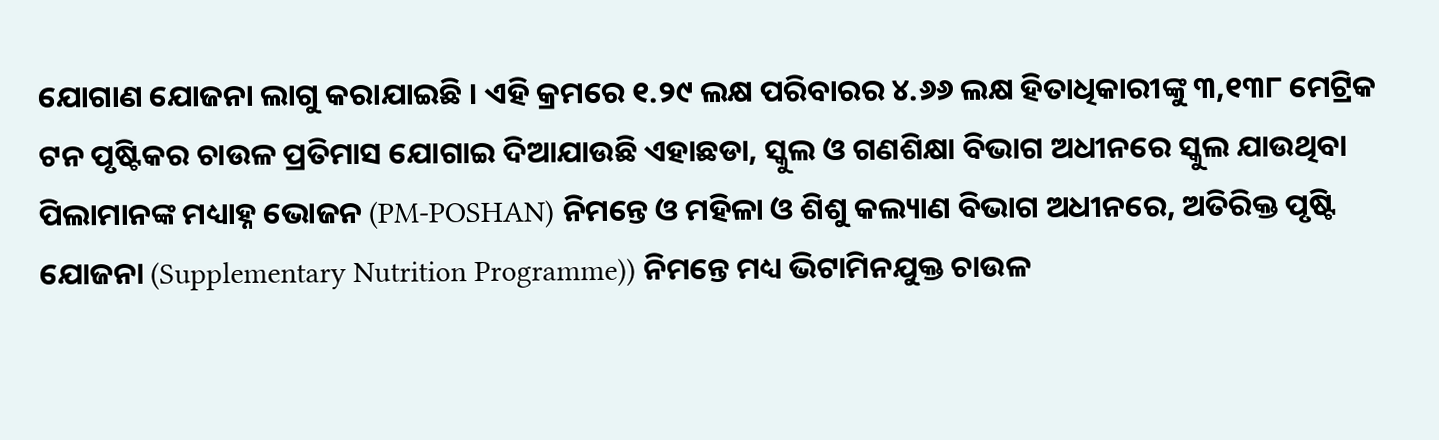ଯୋଗାଣ ଯୋଜନା ଲାଗୁ କରାଯାଇଛି । ଏହି କ୍ରମରେ ୧.୨୯ ଲକ୍ଷ ପରିବାରର ୪.୬୬ ଲକ୍ଷ ହିତାଧିକାରୀଙ୍କୁ ୩,୧୩୮ ମେଟ୍ରିକ ଟନ ପୃଷ୍ଟିକର ଚାଉଳ ପ୍ରତିମାସ ଯୋଗାଇ ଦିଆଯାଉଛି ଏହାଛଡା, ସ୍କୁଲ ଓ ଗଣଶିକ୍ଷା ବିଭାଗ ଅଧୀନରେ ସ୍କୁଲ ଯାଉଥିବା ପିଲାମାନଙ୍କ ମଧ୍ୟାହ୍ନ ଭୋଜନ (PM-POSHAN) ନିମନ୍ତେ ଓ ମହିଳା ଓ ଶିଶୁ କଲ୍ୟାଣ ବିଭାଗ ଅଧୀନରେ, ଅତିରିକ୍ତ ପୃଷ୍ଟି ଯୋଜନା (Supplementary Nutrition Programme)) ନିମନ୍ତେ ମଧ୍ୟ ଭିଟାମିନଯୁକ୍ତ ଚାଉଳ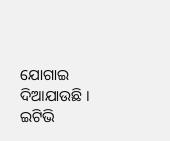ଯୋଗାଇ ଦିଆଯାଉଛି ।
ଇଟିଭି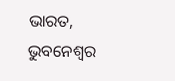ଭାରତ, ଭୁବନେଶ୍ବର